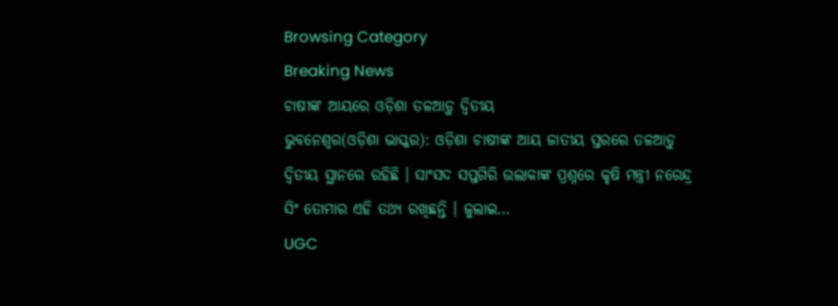Browsing Category
Breaking News
ଚାଷୀଙ୍କ ଆୟରେ ଓଡ଼ିଶା ତଳଆଡ଼ୁ ଦ୍ୱିତୀୟ
ଭୁବନେଶ୍ୱର(ଓଡ଼ିଶା ଭାସ୍କର): ଓଡ଼ିଶା ଚାଷୀଙ୍କ ଆୟ ଜାତୀୟ ସ୍ତରରେ ତଳଆଡ଼ୁ ଦ୍ୱିତୀୟ ସ୍ଥାନରେ ରହିଛି । ସାଂସଦ ସପ୍ତଗିରି ଉଲାକାଙ୍କ ପ୍ରଶ୍ନରେ କୃଷି ମନ୍ତ୍ରୀ ନରେନ୍ଦ୍ର ସିଂ ତୋମାର ଏହି ତଥ୍ୟ ରଖିଛନ୍ତି । ଜୁଲାଇ…
UGC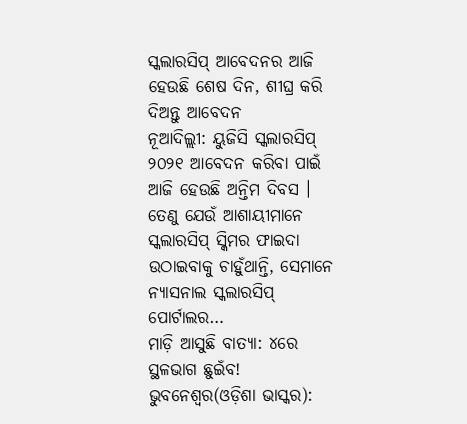ସ୍କଲାରସିପ୍ ଆବେଦନର ଆଜି ହେଉଛି ଶେଷ ଦିନ, ଶୀଘ୍ର କରି ଦିଅନ୍ତୁ ଆବେଦନ
ନୂଆଦିଲ୍ଲୀ: ୟୁଜିସି ସ୍କଲାରସିପ୍ ୨୦୨୧ ଆବେଦନ କରିବା ପାଇଁ ଆଜି ହେଉଛି ଅନ୍ତିମ ଦିବସ । ତେଣୁ ଯେଉଁ ଆଶାୟୀମାନେ ସ୍କଲାରସିପ୍ ସ୍କିମର ଫାଇଦା ଉଠାଇବାକୁ ଚାହୁଁଥାନ୍ତି, ସେମାନେ ନ୍ୟାସନାଲ ସ୍କଲାରସିପ୍ ପୋର୍ଟାଲର…
ମାଡ଼ି ଆସୁଛି ବାତ୍ୟା: ୪ରେ ସ୍ଥଳଭାଗ ଛୁଇଁବ!
ଭୁବନେଶ୍ୱର(ଓଡ଼ିଶା ଭାସ୍କର):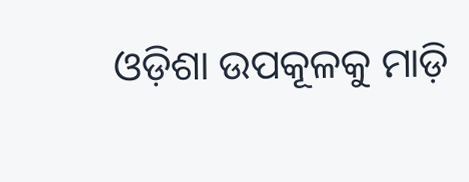ଓଡ଼ିଶା ଉପକୂଳକୁ ମାଡ଼ି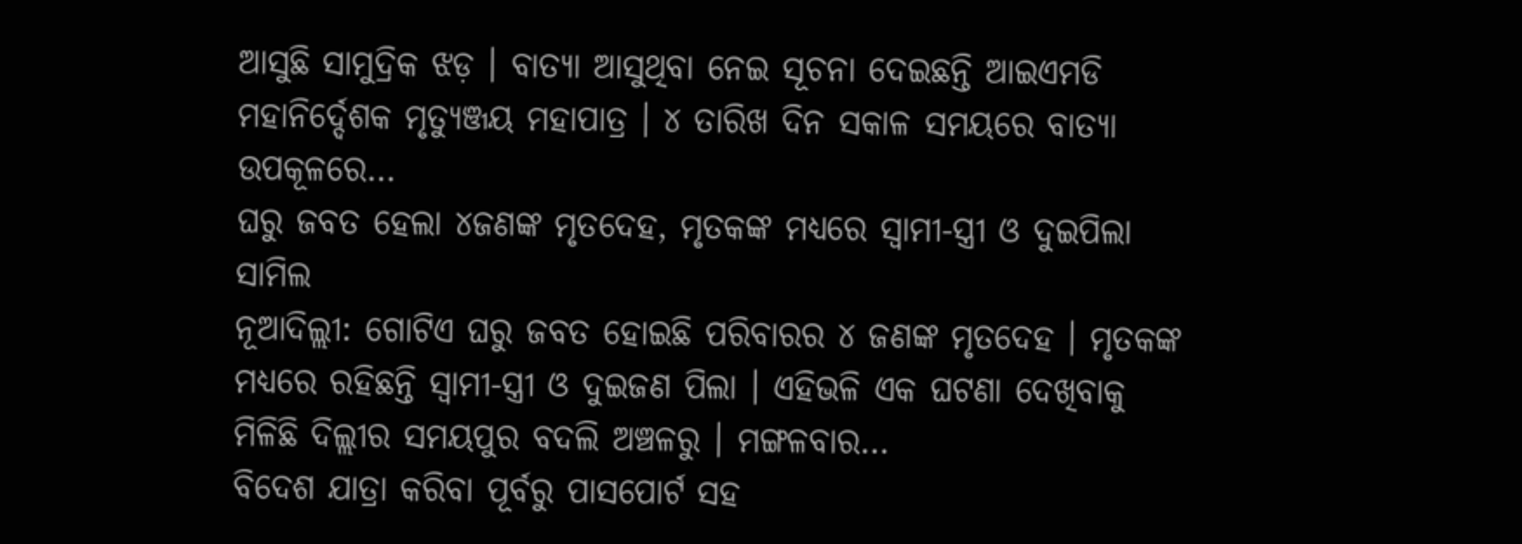ଆସୁଛି ସାମୁଦ୍ରିକ ଝଡ଼ । ବାତ୍ୟା ଆସୁଥିବା ନେଇ ସୂଚନା ଦେଇଛନ୍ତି ଆଇଏମଡି ମହାନିର୍ଦ୍ଦେଶକ ମୃତ୍ୟୁଞ୍ଜୟ ମହାପାତ୍ର । ୪ ତାରିଖ ଦିନ ସକାଳ ସମୟରେ ବାତ୍ୟା ଉପକୂଳରେ…
ଘରୁ ଜବତ ହେଲା ୪ଜଣଙ୍କ ମୃତଦେହ, ମୃତକଙ୍କ ମଧ୍ୟରେ ସ୍ୱାମୀ-ସ୍ତ୍ରୀ ଓ ଦୁଇପିଲା ସାମିଲ
ନୂଆଦିଲ୍ଲୀ: ଗୋଟିଏ ଘରୁ ଜବତ ହୋଇଛି ପରିବାରର ୪ ଜଣଙ୍କ ମୃତଦେହ । ମୃତକଙ୍କ ମଧ୍ୟରେ ରହିଛନ୍ତି ସ୍ୱାମୀ-ସ୍ତ୍ରୀ ଓ ଦୁଇଜଣ ପିଲା । ଏହିଭଳି ଏକ ଘଟଣା ଦେଖିବାକୁ ମିଳିଛି ଦିଲ୍ଲୀର ସମୟପୁର ବଦଲି ଅଞ୍ଚଳରୁ । ମଙ୍ଗଳବାର…
ବିଦେଶ ଯାତ୍ରା କରିବା ପୂର୍ବରୁ ପାସପୋର୍ଟ ସହ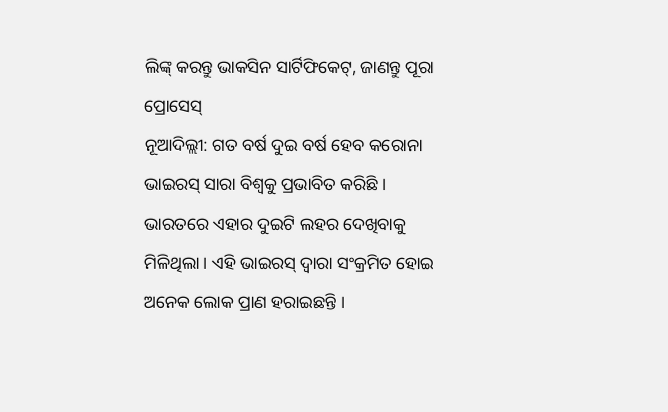ଲିଙ୍କ୍ କରନ୍ତୁ ଭାକସିନ ସାର୍ଟିଫିକେଟ୍, ଜାଣନ୍ତୁ ପୂରା ପ୍ରୋସେସ୍
ନୂଆଦିଲ୍ଲୀ: ଗତ ବର୍ଷ ଦୁଇ ବର୍ଷ ହେବ କରୋନା ଭାଇରସ୍ ସାରା ବିଶ୍ୱକୁ ପ୍ରଭାବିତ କରିଛି । ଭାରତରେ ଏହାର ଦୁଇଟି ଲହର ଦେଖିବାକୁ ମିଳିଥିଲା । ଏହି ଭାଇରସ୍ ଦ୍ୱାରା ସଂକ୍ରମିତ ହୋଇ ଅନେକ ଲୋକ ପ୍ରାଣ ହରାଇଛନ୍ତି ।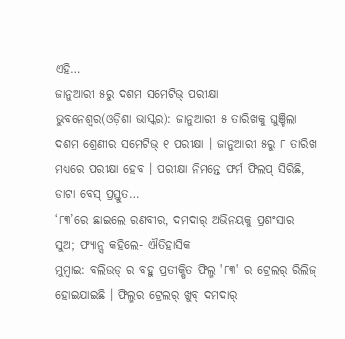ଏହି…
ଜାନୁଆରୀ ୫ରୁ ଦଶମ ସମେଟିଭ୍ ପରୀକ୍ଷା
ଭୁବନେଶ୍ୱର(ଓଡ଼ିଶା ଭାସ୍କର): ଜାନୁଆରୀ ୫ ତାରିଖକୁ ଘୁଞ୍ଚିଲା ଦଶମ ଶ୍ରେଣୀର ସମେଟିଭ୍ ୧ ପରୀକ୍ଷା । ଜାନୁଆରୀ ୫ରୁ ୮ ତାରିଖ ମଧ୍ୟରେ ପରୀକ୍ଷା ହେବ । ପରୀକ୍ଷା ନିମନ୍ତେ ଫର୍ମ ଫିଲପ୍ ସିରିଛି, ଡାଟା ବେସ୍ ପ୍ରସ୍ତୁତ…
‘୮୩’ରେ ଛାଇଲେ ରଣବୀର, ଦମଦାର୍ ଅଭିନୟକୁ ପ୍ରଶଂସାର ସୁଅ; ଫ୍ୟାନ୍ସ କହିଲେ- ଐତିହାସିକ
ମୁମ୍ବାଇ: ବଲିଉଡ୍ ର ବହୁ ପ୍ରତୀକ୍ଷିତ ଫିଲ୍ମ '୮୩' ର ଟ୍ରେଲର୍ ରିଲିଜ୍ ହୋଇଯାଇଛି । ଫିଲ୍ମର ଟ୍ରେଲର୍ ଖୁବ୍ ଦମଦାର୍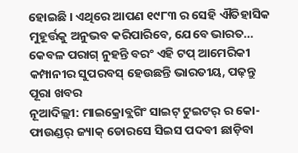ହୋଇଛି । ଏଥିରେ ଆପଣ ୧୯୮୩ ର ସେହି ଐତିହାସିକ ମୁହୂର୍ତ୍ତକୁ ଅନୁଭବ କରିପାରିବେ, ଯେବେ ଭାରତ…
କେବଳ ପରାଗ୍ ନୁହନ୍ତି ବରଂ ଏହି ଟପ୍ ଆମେରିକୀ କମ୍ପାନୀର ସୁପରବସ୍ ହେଉଛନ୍ତି ଭାରତୀୟ, ପଢ଼ନ୍ତୁ ପୂରା ଖବର
ନୂଆଦିଲ୍ଲୀ: ମାଇକ୍ରୋବ୍ଲଗିଂ ସାଇଟ୍ ଟୁଇଟର୍ ର କୋ-ଫାଉଣ୍ଡର୍ ଜ୍ୟାକ୍ ଡୋରସେ ସିଇସ ପଦବୀ ଛାଡ଼ିବା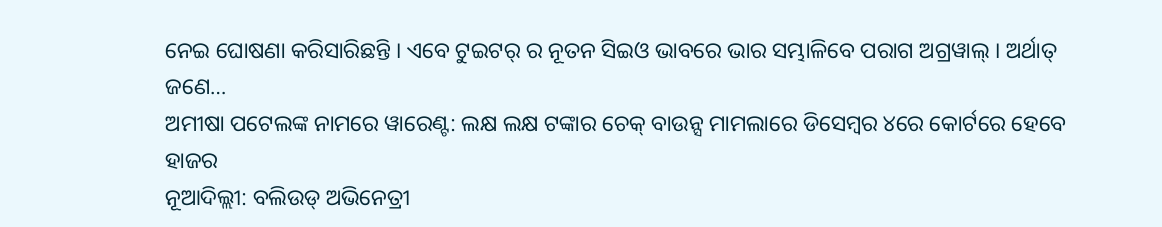ନେଇ ଘୋଷଣା କରିସାରିଛନ୍ତି । ଏବେ ଟୁଇଟର୍ ର ନୂତନ ସିଇଓ ଭାବରେ ଭାର ସମ୍ଭାଳିବେ ପରାଗ ଅଗ୍ରୱାଲ୍ । ଅର୍ଥାତ୍ ଜଣେ…
ଅମୀଷା ପଟେଲଙ୍କ ନାମରେ ୱାରେଣ୍ଟ: ଲକ୍ଷ ଲକ୍ଷ ଟଙ୍କାର ଚେକ୍ ବାଉନ୍ସ ମାମଲାରେ ଡିସେମ୍ବର ୪ରେ କୋର୍ଟରେ ହେବେ ହାଜର
ନୂଆଦିଲ୍ଲୀ: ବଲିଉଡ୍ ଅଭିନେତ୍ରୀ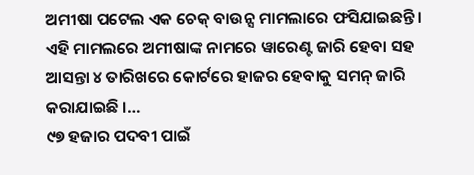ଅମୀଷା ପଟେଲ ଏକ ଚେକ୍ ବାଉନ୍ସ ମାମଲାରେ ଫସିଯାଇଛନ୍ତି । ଏହି ମାମଲରେ ଅମୀଷାଙ୍କ ନାମରେ ୱାରେଣ୍ଟ ଜାରି ହେବା ସହ ଆସନ୍ତା ୪ ତାରିଖରେ କୋର୍ଟରେ ହାଜର ହେବାକୁ ସମନ୍ ଜାରି କରାଯାଇଛି ।…
୯୭ ହଜାର ପଦବୀ ପାଇଁ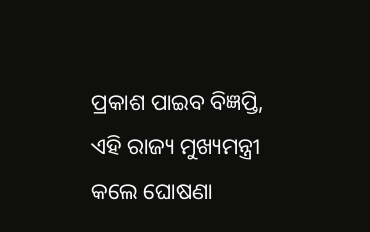ପ୍ରକାଶ ପାଇବ ବିଜ୍ଞପ୍ତି, ଏହି ରାଜ୍ୟ ମୁଖ୍ୟମନ୍ତ୍ରୀ କଲେ ଘୋଷଣା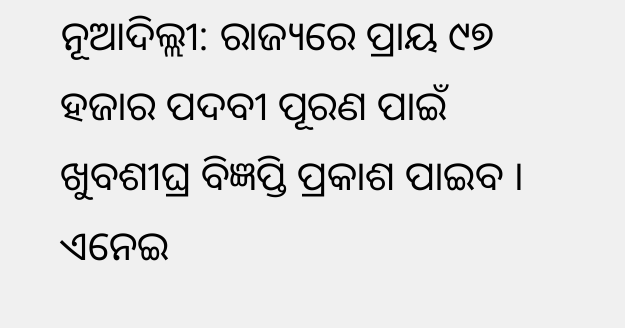ନୂଆଦିଲ୍ଲୀ: ରାଜ୍ୟରେ ପ୍ରାୟ ୯୭ ହଜାର ପଦବୀ ପୂରଣ ପାଇଁ ଖୁବଶୀଘ୍ର ବିଜ୍ଞପ୍ତି ପ୍ରକାଶ ପାଇବ । ଏନେଇ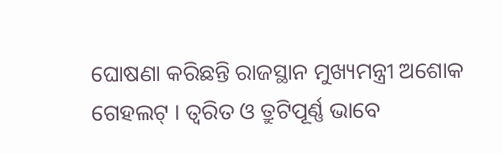ଘୋଷଣା କରିଛନ୍ତି ରାଜସ୍ଥାନ ମୁଖ୍ୟମନ୍ତ୍ରୀ ଅଶୋକ ଗେହଲଟ୍ । ତ୍ୱରିତ ଓ ତ୍ରୁଟିପୂର୍ଣ୍ଣ ଭାବେ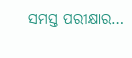ସମସ୍ତ ପରୀକ୍ଷାର…